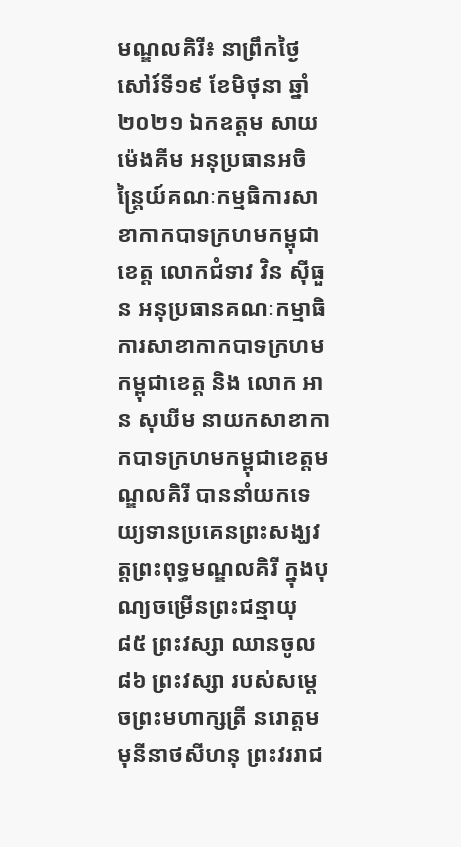មណ្ឌលគិរី៖ នាព្រឹកថ្ងៃសៅរ៍ទី១៩ ខែមិថុនា ឆ្នាំ២០២១ ឯកឧត្តម សាយ ម៉េងគីម អនុប្រធានអចិន្ត្រៃយ៍គណៈកម្មធិការសាខាកាកបាទក្រហមកម្ពុជាខេត្ត លោកជំទាវ វិន ស៊ីធួន អនុប្រធានគណៈកម្មាធិការសាខាកាកបាទក្រហមកម្ពុជាខេត្ត និង លោក អាន សុឃីម នាយកសាខាកាកបាទក្រហមកម្ពុជាខេត្តមណ្ឌលគិរី បាននាំយកទេយ្យទានប្រគេនព្រះសង្ឃវត្តព្រះពុទ្ធមណ្ឌលគិរី ក្នុងបុណ្យចម្រើនព្រះជន្មាយុ ៨៥ ព្រះវស្សា ឈានចូល ៨៦ ព្រះវស្សា របស់សម្ដេចព្រះមហាក្សត្រី នរោត្ដម មុនីនាថសីហនុ ព្រះវររាជ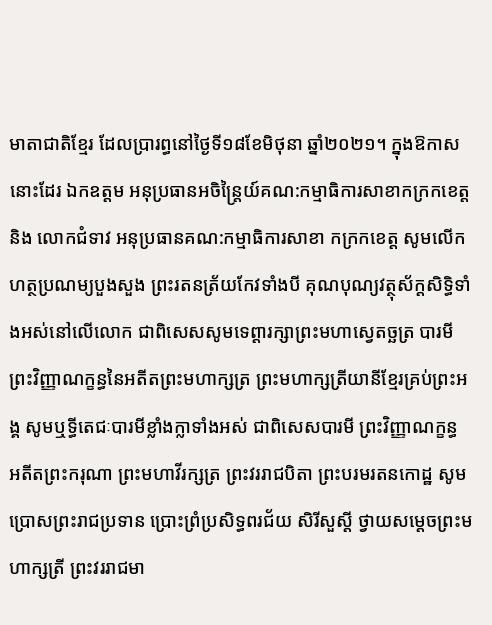មាតាជាតិខ្មែរ ដែលប្រារព្ធនៅថ្ងៃទី១៨ខែមិថុនា ឆ្នាំ២០២១។ ក្នុងឱកាសនោះដែរ ឯកឧត្តម អនុប្រធានអចិន្ត្រៃយ៍គណ:កម្មាធិការសាខាកក្រកខេត្ត និង លោកជំទាវ អនុប្រធានគណ:កម្មាធិការសាខា កក្រកខេត្ត សូមលើកហត្ថប្រណម្យបួងសួង ព្រះរតនត្រ័យកែវទាំងបី គុណបុណ្យវត្ថុស័ក្តសិទ្ធិទាំងអស់នៅលើលោក ជាពិសេសសូមទេព្តារក្សាព្រះមហាស្វេតច្ឆត្រ បារមីព្រះវិញ្ញាណក្ខន្ធនៃអតីតព្រះមហាក្សត្រ ព្រះមហាក្សត្រីយានីខ្មែរគ្រប់ព្រះអង្គ សូមឬទី្ធតេជៈបារមីខ្លាំងក្លាទាំងអស់ ជាពិសេសបារមី ព្រះវិញ្ញាណក្ខន្ធ អតីតព្រះករុណា ព្រះមហាវីរក្សត្រ ព្រះវររាជបិតា ព្រះបរមរតនកោដ្ឋ សូមប្រោសព្រះរាជប្រទាន ប្រោះព្រំប្រសិទ្ធពរជ័យ សិរីសួស្តី ថ្វាយសម្តេចព្រះមហាក្សត្រី ព្រះវររាជមា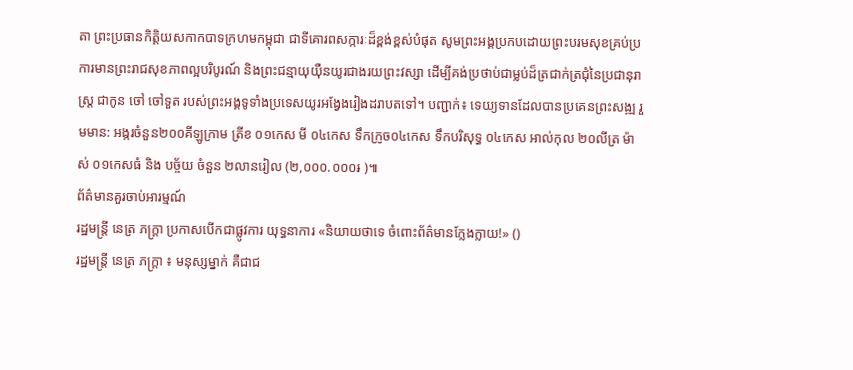តា ព្រះប្រធានកិត្តិយសកាកបាទក្រហមកម្ពុជា ជាទីគោរពសក្ការៈដ៏ខ្ពង់ខ្ពស់បំផុត សូមព្រះអង្គប្រកបដោយព្រះបរមសុខគ្រប់ប្រការមានព្រះរាជសុខភាពល្អបរិបូរណ៍ និងព្រះជន្មាយុយ៉ឺនយូរជាងរយព្រះវស្សា ដើម្បីគង់ប្រថាប់ជាម្លប់ដ៏ត្រជាក់ត្រជុំនៃប្រជានុរាស្រ្ត ជាកូន ចៅ ចៅទួត របស់ព្រះអង្គទូទាំងប្រទេសយូរអង្វែងរៀងដរាបតទៅ។ បញ្ជាក់៖ ទេយ្យទានដែលបានប្រគេនព្រះសង្ឍ រួមមាន: អង្ករចំនួន២០០គីឡូក្រាម ត្រីខ ០១កេស មី ០៤កេស ទឹកក្រូច០៤កេស ទឹកបរិសុទ្ធ ០៤កេស អាល់កុល ២០លីត្រ ម៉ាស់ ០១កេសធំ និង បច្ច័យ ចំនួន ២លានរៀល (២,០០០.០០០៛ )៕
ព័ត៌មានគួរចាប់អារម្មណ៍
រដ្ឋមន្ត្រី នេត្រ ភក្ត្រា ប្រកាសបើកជាផ្លូវការ យុទ្ធនាការ «និយាយថាទេ ចំពោះព័ត៌មានក្លែងក្លាយ!» ()
រដ្ឋមន្ត្រី នេត្រ ភក្ត្រា ៖ មនុស្សម្នាក់ គឺជាជ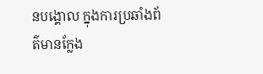នបង្គោល ក្នុងការប្រឆាំងព័ត៌មានក្លែង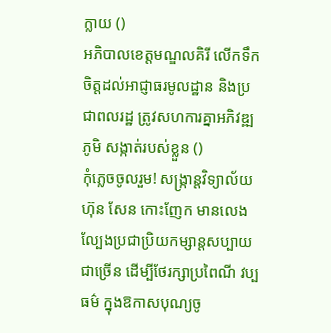ក្លាយ ()
អភិបាលខេត្តមណ្ឌលគិរី លើកទឹកចិត្តដល់អាជ្ញាធរមូលដ្ឋាន និងប្រជាពលរដ្ឋ ត្រូវសហការគ្នាអភិវឌ្ឍភូមិ សង្កាត់របស់ខ្លួន ()
កុំភ្លេចចូលរួម! សង្ក្រាន្តវិទ្យាល័យហ៊ុន សែន កោះញែក មានលេងល្បែងប្រជាប្រិយកម្សាន្តសប្បាយជាច្រើន ដើម្បីថែរក្សាប្រពៃណី វប្បធម៌ ក្នុងឱកាសបុណ្យចូ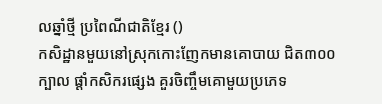លឆ្នាំថ្មី ប្រពៃណីជាតិខ្មែរ ()
កសិដ្ឋានមួយនៅស្រុកកោះញែកមានគោបាយ ជិត៣០០ក្បាល ផ្ដាំកសិករផ្សេង គួរចិញ្ចឹមគោមួយប្រភេទ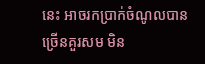នេះ អាចរកប្រាក់ចំណូលបានច្រើនគួរសម មិន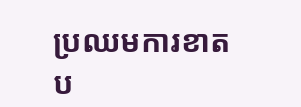ប្រឈមការខាតប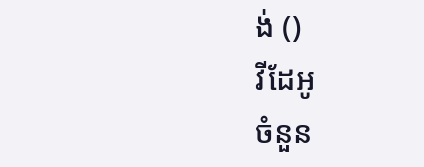ង់ ()
វីដែអូ
ចំនួន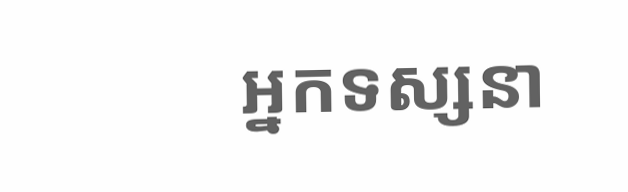អ្នកទស្សនា